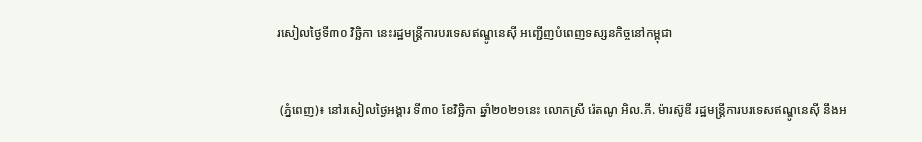រសៀលថ្ងៃទី៣០ វិច្ឆិកា នេះរដ្ឋមន្ត្រីការបរទេសឥណ្ឌូនេស៊ី អញ្ជើញបំពេញទស្សនកិច្ចនៅកម្ពុជា


 (ភ្នំពេញ)៖ នៅរសៀលថ្ងៃអង្គារ ទី៣០ ខែវិច្ឆិកា ឆ្នាំ២០២១នេះ លោកស្រី រ៉េតណូ អិល.ភី. ម៉ារស៊ូឌី រដ្ឋមន្រ្តីការបរទេសឥណ្ឌូនេស៊ី នឹងអ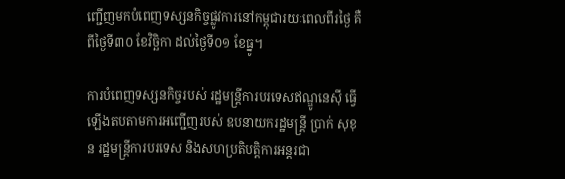ញ្ជើញមកបំពេញទស្សនកិច្ចផ្លូវការនៅកម្ពុជារយៈពេលពីរថ្ងៃ គឺពីថ្ងៃទី៣០ ខែវិច្ឆិកា ដល់ថ្ងៃទី០១ ខែធ្នូ។

ការបំពេញទស្សនកិច្ចរបស់ រដ្ឋមន្រ្តីការបរទេសឥណ្ឌូនេស៊ី ធ្វើឡើងតបតាមការអញ្ជើញរបស់ ឧបនាយករដ្ឋមន្រ្តី ប្រាក់ សុខុន រដ្ឋមន្រ្តីការបរទេស និងសហប្រតិបត្តិការអន្តរជា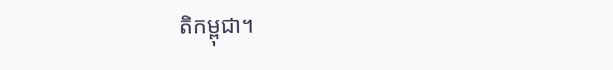តិកម្ពុជា។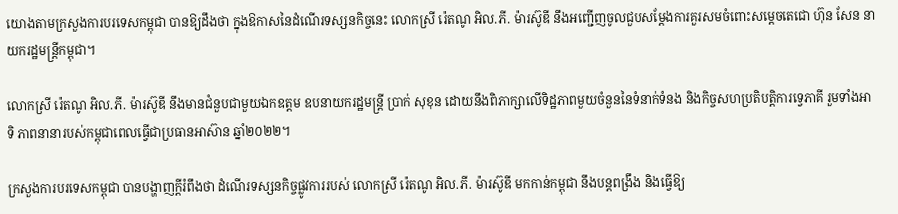យោងតាមក្រសួងការបរទេសកម្ពុជា បានឱ្យដឹងថា ក្នុងឱកាសនៃដំណើរទស្សនកិច្ចនេះ លោកស្រី រ៉េតណូ អិល.ភី. ម៉ារស៊ូឌី នឹងអញ្ជើញចូលជួបសម្តែងការគួរសមចំពោះសម្តេចតេជោ ហ៊ុន សែន នាយករដ្ឋមន្ត្រីកម្ពុជា។

លោកស្រី រ៉េតណូ អិល.ភី. ម៉ារស៊ូឌី នឹងមានជំនួបជាមួយឯកឧត្តម ឧបនាយករដ្ឋមន្ត្រី ប្រាក់ សុខុន ដោយនឹងពិភាក្សាលើទិដ្ឋភាពមួយចំនួននៃទំនាក់ទំនង និងកិច្ចសហប្រតិបត្តិការទ្វេភាគី រួមទាំងអាទិ ភាពនានារបស់កម្ពុជាពេលធ្វើជាប្រធានអាស៊ាន ឆ្នាំ២០២២។

ក្រសួងការបរទេសកម្ពុជា បានបង្ហាញក្តីរំពឹងថា ដំណើរទស្សនកិច្ចផ្លូវការរបស់ លោកស្រី រ៉េតណូ អិល.ភី. ម៉ារស៊ូឌី មកកាន់កម្ពុជា នឹងបន្តពង្រឹង និងធ្វើឱ្យ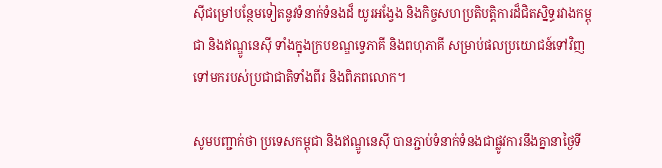ស៊ីជម្រៅបន្ថែមទៀតនូវទំនាក់ទំនងដ៏ យូរអង្វែង និងកិច្ចសហប្រតិបត្តិការដ៏ជិតស្និទ្ធរវាងកម្ពុជា និងឥណ្ឌូនេស៊ី ទាំងក្នុងក្របខណ្ឌទ្វេភាគី និងពហុភាគី សម្រាប់ផលប្រយោជន៍ទៅវិញទៅមករបស់ប្រជាជាតិទាំងពីរ និងពិភពលោក។

សូមបញ្ជាក់ថា ប្រទេសកម្ពុជា និងឥណ្ឌូនេស៊ី បានភ្ជាប់ទំនាក់ទំនងជាផ្លូវការនឹងគ្នានាថ្ងៃទី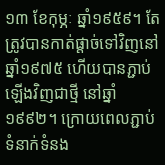១៣ ខែកុម្ភៈ ឆ្នាំ១៩៥៩។ តែត្រូវបានកាត់ផ្តាច់ទៅវិញនៅឆ្នាំ១៩៧៥ ហើយបានភ្ជាប់ឡើងវិញជាថ្មី នៅឆ្នាំ១៩៩២។ ក្រោយពេលភ្ជាប់ទំនាក់ទំនង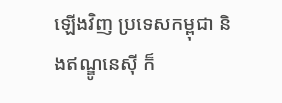ឡើងវិញ ប្រទេសកម្ពុជា និងឥណ្ឌូនេស៊ី ក៏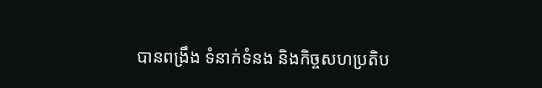បានពង្រឹង ទំនាក់ទំនង និងកិច្ចសហប្រតិប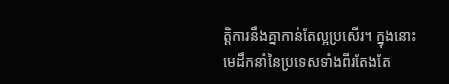ត្តិការនឹងគ្នាកាន់តែល្អប្រសើរ។ ក្នុងនោះមេដឹកនាំនៃប្រទេសទាំងពីរតែងតែ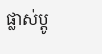ផ្លាស់ប្តូ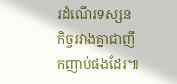រដំណើរទស្សនកិច្ចរវាងគ្នាជាញឹកញាប់ផងដែរ៕